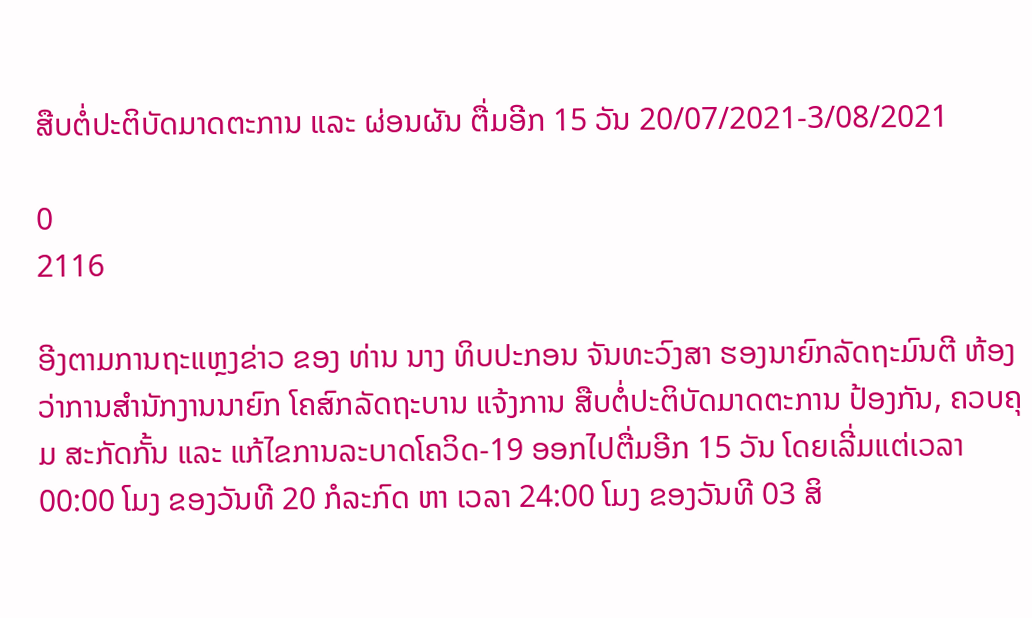ສືບຕໍ່ປະຕິບັດມາດຕະການ ແລະ ຜ່ອນຜັນ ຕື່ມອີກ 15 ວັນ 20/07/2021-3/08/2021

0
2116

ອີງຕາມການຖະແຫຼງຂ່າວ ຂອງ ທ່ານ ນາງ ທິບປະກອນ ຈັນທະວົງສາ ຮອງນາຍົກລັດຖະມົນຕີ ຫ້ອງວ່າການສຳນັກງານນາຍົກ ໂຄສົກລັດຖະບານ ແຈ້ງການ ສືບຕໍ່ປະຕິບັດມາດຕະການ ປ້ອງກັນ, ຄວບຄຸມ ສະກັດກັ້ນ ແລະ ແກ້ໄຂການລະບາດໂຄວິດ-19 ອອກໄປຕື່ມອີກ 15 ວັນ ໂດຍເລີ່ມແຕ່ເວລາ 00:00 ໂມງ ຂອງວັນທີ 20 ກໍລະກົດ ຫາ ເວລາ 24:00 ໂມງ ຂອງວັນທີ 03 ສິ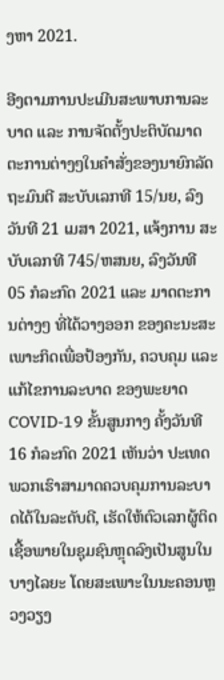ງຫາ 2021.

ອີງຕາມການປະເມີນສະພາບການລະບາດ ແລະ ການຈັດຕັ້ງປະຕິບັດມາດຕະການຕ່າງໆໃນຄຳສັ່ງຂອງນາຍົກລັດຖະມົນຕີ ສະບັບເລກທີ 15/ນຍ, ລົງວັນທີ 21 ເມສາ 2021, ແຈ້ງການ ສະບັບເລກທີ 745/ຫສນຍ, ລົງວັນທີ 05 ກໍລະກົດ 2021 ແລະ ມາດຕະການຕ່າງໆ ທີ່ໄດ້ວາງອອກ ຂອງຄະນະສະເພາະກິດເພື່ອປ້ອງກັນ, ຄວບຄຸມ ແລະ ແກ້ໄຂການລະບາດ ຂອງພະຍາດ COVID-19 ຂັ້ນສູນກາງ ຄັ້ງວັນທີ 16 ກໍລະກົດ 2021 ເຫັນວ່າ ປະເທດພວກເຮົາສາມາດຄວບຄຸມການລະບາດໄດ້ໃນລະດັບດີ, ເຮັດໃຫ້ຕົວເລກຜູ້ຕິດເຊື້ອພາຍໃນຊຸມຊົນຫຼຸດລົງເປັນສູນໃນບາງໄລຍະ ໂດຍສະເພາະໃນນະຄອນຫຼວງວຽງ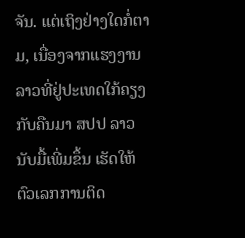ຈັນ. ແຕ່ເຖິງຢ່າງໃດກໍ່ຕາມ, ເນື່ອງຈາກແຮງງານລາວທີ່ຢູ່ປະເທດໃກ້ຄຽງ ກັບຄືນມາ ສປປ ລາວ ນັບມື້ເພີ່ມຂຶ້ນ ເຮັດໃຫ້ຕົວເລກການຕິດ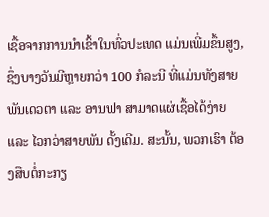ເຊື້ອຈາກການນຳເຂົ້າໃນທົ່ວປະເທດ ແມ່ນເພີ່ມຂຶ້ນສູງ, ຊຶ່ງບາງວັນມີຫຼາຍກວ່າ 100 ກໍລະນີ ທີ່ແມ່ນທັງສາຍພັນເດວຕາ ແລະ ອານຟາ ສາມາດແຜ່ເຊື້ອໄດ້ງ່າຍ ແລະ ໄວກວ່າສາຍພັນ ດັ້ງເດີມ. ສະນັ້ນ, ພວກເຮົາ ຕ້ອງສືບຕໍ່ກະກຽ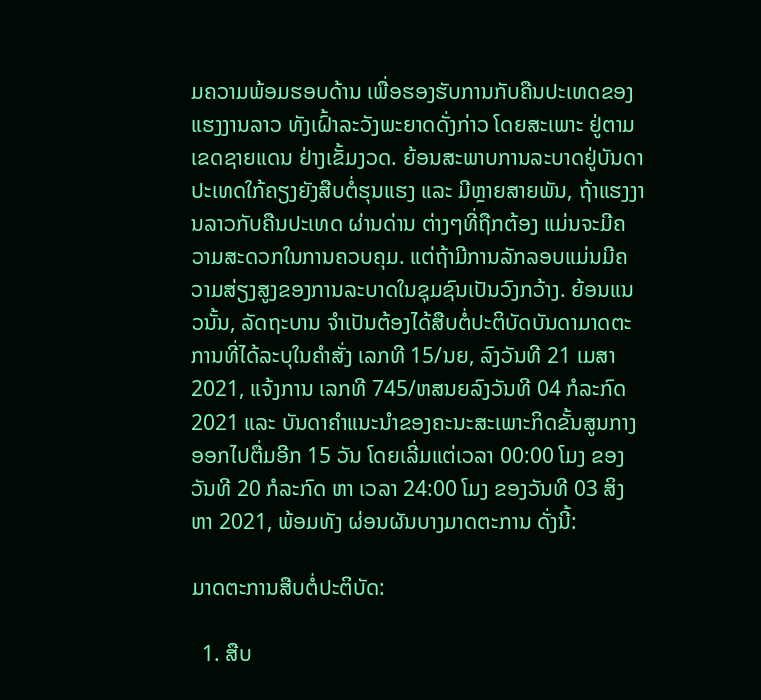ມຄວາມພ້ອມຮອບດ້ານ ເພື່ອຮອງຮັບການກັບຄືນປະເທດຂອງແຮງງານລາວ ທັງເຝົ້າລະວັງພະຍາດດັ່ງກ່າວ ໂດຍສະເພາະ ຢູ່ຕາມເຂດຊາຍແດນ ຢ່າງເຂັ້ມງວດ. ຍ້ອນສະພາບການລະບາດຢູ່ບັນດາປະເທດໃກ້ຄຽງຍັງສືບຕໍ່ຮຸນແຮງ ແລະ ມີຫຼາຍສາຍພັນ, ຖ້າແຮງງານລາວກັບຄືນປະເທດ ຜ່ານດ່ານ ຕ່າງໆທີ່ຖືກຕ້ອງ ແມ່ນຈະມີຄວາມສະດວກໃນການຄວບຄຸມ. ແຕ່ຖ້າມີການລັກລອບແມ່ນມີຄວາມສ່ຽງສູງຂອງການລະບາດໃນຊຸມຊົນເປັນວົງກວ້າງ. ຍ້ອນແນວນັ້ນ, ລັດຖະບານ ຈຳເປັນຕ້ອງໄດ້ສືບຕໍ່ປະຕິບັດບັນດາມາດຕະການທີ່ໄດ້ລະບຸໃນຄຳສັ່ງ ເລກທີ 15/ນຍ, ລົງວັນທີ 21 ເມສາ 2021, ແຈ້ງການ ເລກທີ 745/ຫສນຍລົງວັນທີ 04 ກໍລະກົດ 2021 ແລະ ບັນດາຄໍາແນະນໍາຂອງຄະນະສະເພາະກິດຂັ້ນສູນກາງ ອອກໄປຕື່ມອີກ 15 ວັນ ໂດຍເລີ່ມແຕ່ເວລາ 00:00 ໂມງ ຂອງວັນທີ 20 ກໍລະກົດ ຫາ ເວລາ 24:00 ໂມງ ຂອງວັນທີ 03 ສິງຫາ 2021, ພ້ອມທັງ ຜ່ອນຜັນບາງມາດຕະການ ດັ່ງນີ້:

ມາດຕະການສືບຕໍ່ປະຕິບັດ:

  1. ສືບ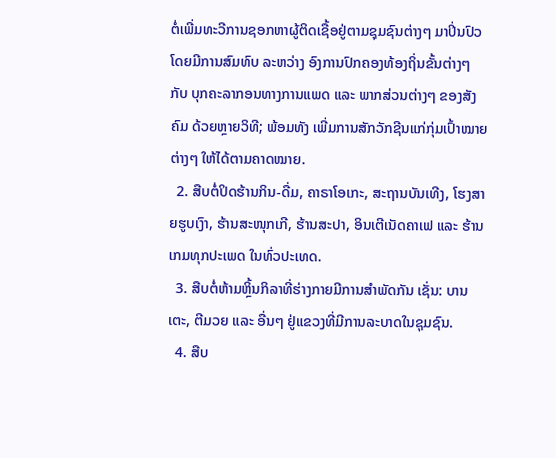ຕໍ່ເພີ່ມທະວີການຊອກຫາຜູ້ຕິດເຊື້ອຢູ່ຕາມຊຸມຊົນຕ່າງໆ ມາປິ່ນປົວ ໂດຍມີການສົມທົບ ລະຫວ່າງ ອົງການປົກຄອງທ້ອງຖິ່ນຂັ້ນຕ່າງໆ ກັບ ບຸກຄະລາກອນທາງການແພດ ແລະ ພາກສ່ວນຕ່າງໆ ຂອງສັງຄົມ ດ້ວຍຫຼາຍວິທີ; ພ້ອມທັງ ເພີ່ມການສັກວັກຊີນແກ່ກຸ່ມເປົ້າໝາຍຕ່າງໆ ໃຫ້ໄດ້ຕາມຄາດໝາຍ.
  2. ສືບຕໍ່ປິດຮ້ານກິນ-ດື່ມ, ຄາຣາໂອເກະ, ສະຖານບັນເທີງ, ໂຮງສາຍຮູບເງົາ, ຮ້ານສະໜຸກເກີ, ຮ້ານສະປາ, ອິນເຕີເນັດຄາເຟ ແລະ ຮ້ານເກມທຸກປະເພດ ໃນທົ່ວປະເທດ.
  3. ສືບຕໍ່ຫ້າມຫຼິ້ນກິລາທີ່ຮ່າງກາຍມີການສຳພັດກັນ ເຊັ່ນ: ບານເຕະ, ຕີມວຍ ແລະ ອື່ນໆ ຢູ່ແຂວງທີ່ມີການລະບາດໃນຊຸມຊົນ.
  4. ສືບ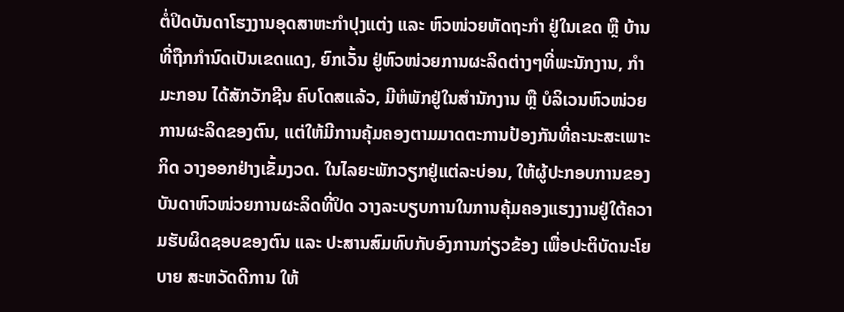ຕໍ່ປິດບັນດາໂຮງງານອຸດສາຫະກຳປຸງແຕ່ງ ແລະ ຫົວໜ່ວຍຫັດຖະກຳ ຢູ່ໃນເຂດ ຫຼື ບ້ານທີ່ຖືກກຳນົດເປັນເຂດແດງ, ຍົກເວັ້ນ ຢູ່ຫົວໜ່ວຍການຜະລິດຕ່າງໆທີ່ພະນັກງານ, ກໍາມະກອນ ໄດ້ສັກວັກຊີນ ຄົບໂດສແລ້ວ, ມີຫໍພັກຢູ່ໃນສຳນັກງານ ຫຼື ບໍລິເວນຫົວໜ່ວຍການຜະລິດຂອງຕົນ, ແຕ່ໃຫ້ມີການຄຸ້ມຄອງຕາມມາດຕະການປ້ອງກັນທີ່ຄະນະສະເພາະກິດ ວາງອອກຢ່າງເຂັ້ມງວດ. ໃນໄລຍະພັກວຽກຢູ່ແຕ່ລະບ່ອນ, ໃຫ້ຜູ້ປະກອບການຂອງບັນດາຫົວໜ່ວຍການຜະລິດທີ່ປິດ ວາງລະບຽບການໃນການຄຸ້ມຄອງແຮງງານຢູ່ໃຕ້ຄວາມຮັບຜິດຊອບຂອງຕົນ ແລະ ປະສານສົມທົບກັບອົງການກ່ຽວຂ້ອງ ເພື່ອປະຕິບັດນະໂຍບາຍ ສະຫວັດດີການ ໃຫ້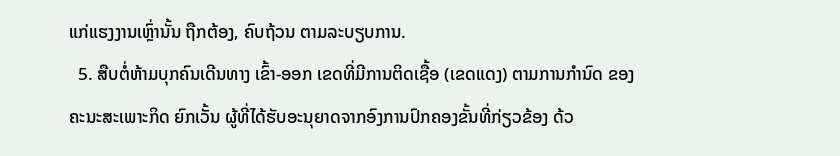ແກ່ແຮງງານເຫຼົ່ານັ້ນ ຖືກຕ້ອງ, ຄົບຖ້ວນ ຕາມລະບຽບການ.
  5. ສືບຕໍ່ຫ້າມບຸກຄົນເດີນທາງ ເຂົ້າ-ອອກ ເຂດທີ່ມີການຕິດເຊື້ອ (ເຂດແດງ) ຕາມການກໍານົດ ຂອງຄະນະສະເພາະກິດ ຍົກເວັ້ນ ຜູ້ທີ່ໄດ້ຮັບອະນຸຍາດຈາກອົງການປົກຄອງຂັ້ນທີ່ກ່ຽວຂ້ອງ ດ້ວ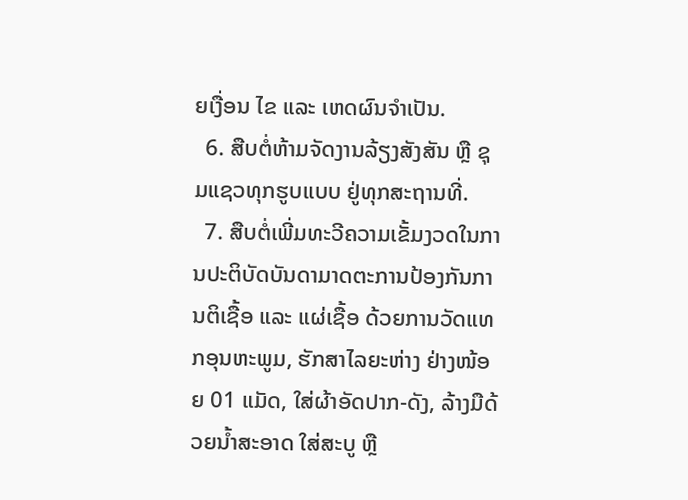ຍເງື່ອນ ໄຂ ແລະ ເຫດຜົນຈຳເປັນ.
  6. ສືບຕໍ່ຫ້າມຈັດງານລ້ຽງສັງສັນ ຫຼື ຊຸມແຊວທຸກຮູບແບບ ຢູ່ທຸກສະຖານທີ່.
  7. ສືບຕໍ່ເພີ່ມທະວີຄວາມເຂັ້ມງວດໃນການປະຕິບັດບັນດາມາດຕະການປ້ອງກັນການຕິເຊື້ອ ແລະ ແຜ່ເຊື້ອ ດ້ວຍການວັດແທກອຸນຫະພູມ, ຮັກສາໄລຍະຫ່າງ ຢ່າງໜ້ອຍ 01 ແມັດ, ໃສ່ຜ້າອັດປາກ-ດັງ, ລ້າງມືດ້ວຍນໍ້າສະອາດ ໃສ່ສະບູ ຫຼື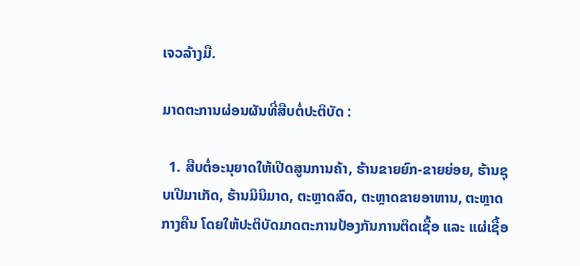ເຈວລ້າງມື.

ມາດຕະການຜ່ອນຜັນທີ່ສືບຕໍ່ປະຕິບັດ :

  1. ສືບຕໍ່ອະນຸຍາດໃຫ້ເປີດສູນການຄ້າ, ຮ້ານຂາຍຍົກ-ຂາຍຍ່ອຍ, ຮ້ານຊຸບເປີມາເກັດ, ຮ້ານມິນິມາດ, ຕະຫຼາດສົດ, ຕະຫຼາດຂາຍອາຫານ, ຕະຫຼາດກາງຄືນ ໂດຍໃຫ້ປະຕິບັດມາດຕະການປ້ອງກັນການຕິດເຊື້ອ ແລະ ແຜ່ເຊື້ອ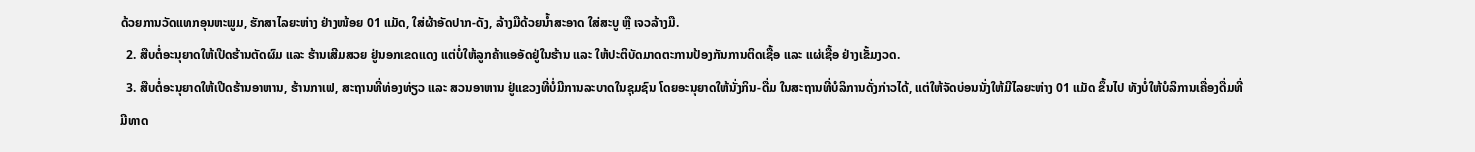ດ້ວຍການວັດແທກອຸນຫະພູມ, ຮັກສາໄລຍະຫ່າງ ຢ່າງໜ້ອຍ 01 ແມັດ, ໃສ່ຜ້າອັດປາກ-ດັງ, ລ້າງມືດ້ວຍນໍ້າສະອາດ ໃສ່ສະບູ ຫຼື ເຈວລ້າງມື.
  2. ສືບຕໍ່ອະນຸຍາດໃຫ້ເປີດຮ້ານຕັດຜົມ ແລະ ຮ້ານເສີມສວຍ ຢູ່ນອກເຂດແດງ ແຕ່ບໍ່ໃຫ້ລູກຄ້າແອອັດຢູ່ໃນຮ້ານ ແລະ ໃຫ້ປະຕິບັດມາດຕະການປ້ອງກັນການຕິດເຊື້ອ ແລະ ແຜ່ເຊື້ອ ຢ່າງເຂັ້ມງວດ.
  3. ສືບຕໍ່ອະນຸຍາດໃຫ້ເປີດຮ້ານອາຫານ, ຮ້ານກາເຟ, ສະຖານທີ່ທ່ອງທ່ຽວ ແລະ ສວນອາຫານ ຢູ່ແຂວງທີ່ບໍ່ມີການລະບາດໃນຊຸມຊົນ ໂດຍອະນຸຍາດໃຫ້ນັ່ງກິນ-ດື່ມ ໃນສະຖານທີ່ບໍລິການດັ່ງກ່າວໄດ້, ແຕ່ໃຫ້ຈັດບ່ອນນັ່ງໃຫ້ມີໄລຍະຫ່າງ 01 ແມັດ ຂຶ້ນໄປ ທັງບໍ່ໃຫ້ບໍລິການເຄື່ອງດື່ມທີ່ມີທາດ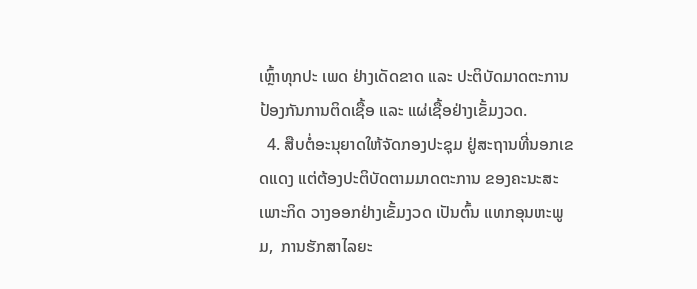ເຫຼົ້າທຸກປະ ເພດ ຢ່າງເດັດຂາດ ແລະ ປະຕິບັດມາດຕະການປ້ອງກັນການຕິດເຊື້ອ ແລະ ແຜ່ເຊື້ອຢ່າງເຂັ້ມງວດ.
  4. ສືບຕໍ່ອະນຸຍາດໃຫ້ຈັດກອງປະຊຸມ ຢູ່ສະຖານທີ່ນອກເຂດແດງ ແຕ່ຕ້ອງປະຕິບັດຕາມມາດຕະການ ຂອງຄະນະສະເພາະກິດ ວາງອອກຢ່າງເຂັ້ມງວດ ເປັນຕົ້ນ ແທກອຸນຫະພູມ,  ການຮັກສາໄລຍະ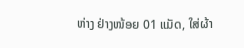ຫ່າງ ຢ່າງໜ້ອຍ 01 ແມັດ, ໃສ່ຜ້າ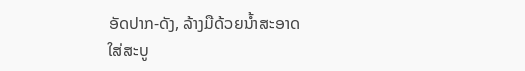ອັດປາກ-ດັງ, ລ້າງມືດ້ວຍນໍ້າສະອາດ ໃສ່ສະບູ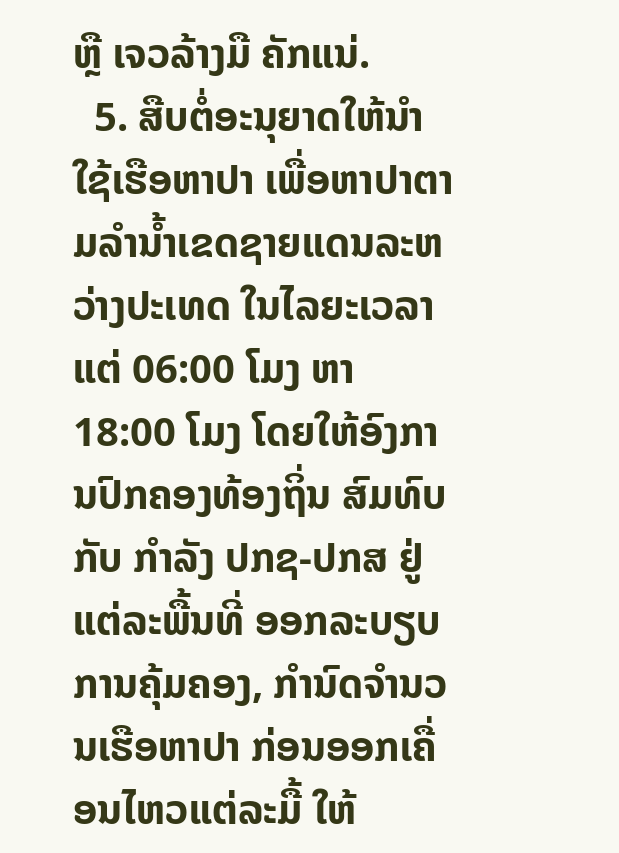ຫຼື ເຈວລ້າງມື ຄັກແນ່.
  5. ສືບຕໍ່ອະນຸຍາດໃຫ້ນຳໃຊ້ເຮືອຫາປາ ເພື່ອຫາປາຕາມລຳນໍ້າເຂດຊາຍແດນລະຫວ່າງປະເທດ ໃນໄລຍະເວລາ ແຕ່ 06:00 ໂມງ ຫາ 18:00 ໂມງ ໂດຍໃຫ້ອົງການປົກຄອງທ້ອງຖິ່ນ ສົມທົບກັບ ກໍາລັງ ປກຊ-ປກສ ຢູ່ແຕ່ລະພື້ນທີ່ ອອກລະບຽບການຄຸ້ມຄອງ, ກຳນົດຈຳນວນເຮືອຫາປາ ກ່ອນອອກເຄື່ອນໄຫວແຕ່ລະມື້ ໃຫ້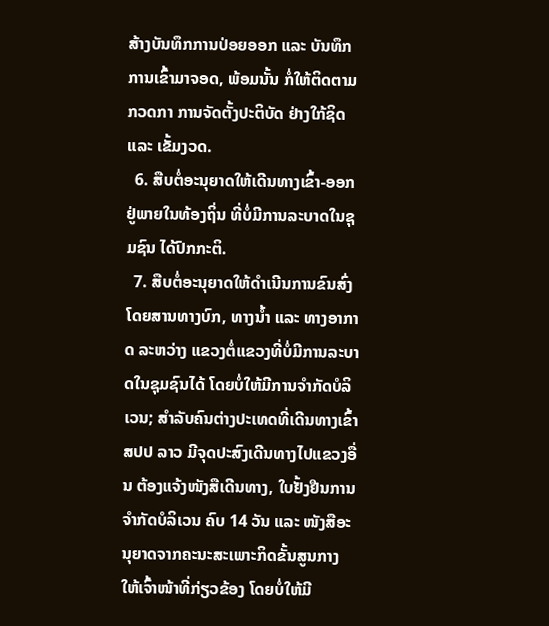ສ້າງບັນທຶກການປ່ອຍອອກ ແລະ ບັນທຶກການເຂົ້າມາຈອດ, ພ້ອມນັ້ນ ກໍ່ໃຫ້ຕິດຕາມ ກວດກາ ການຈັດຕັ້ງປະຕິບັດ ຢ່າງໃກ້ຊິດ ແລະ ເຂັ້ມງວດ.
  6. ສືບຕໍ່ອະນຸຍາດໃຫ້ເດີນທາງເຂົ້າ-ອອກ ຢູ່ພາຍໃນທ້ອງຖິ່ນ ທີ່ບໍ່ມີການລະບາດໃນຊຸມຊົນ ໄດ້ປົກກະຕິ.
  7. ສືບຕໍ່ອະນຸຍາດໃຫ້ດຳເນີນການຂົນສົ່ງໂດຍສານທາງບົກ, ທາງນໍ້າ ແລະ ທາງອາກາດ ລະຫວ່າງ ແຂວງຕໍ່ແຂວງທີ່ບໍ່ມີການລະບາດໃນຊຸມຊົນໄດ້ ໂດຍບໍ່ໃຫ້ມີການຈຳກັດບໍລິເວນ; ສຳລັບຄົນຕ່າງປະເທດທີ່ເດີນທາງເຂົ້າ ສປປ ລາວ ມີຈຸດປະສົງເດີນທາງໄປແຂວງອື່ນ ຕ້ອງແຈ້ງໜັງສືເດີນທາງ, ໃບຢັ້ງຢືນການຈຳກັດບໍລິເວນ ຄົບ 14 ວັນ ແລະ ໜັງສືອະນຸຍາດຈາກຄະນະສະເພາະກິດຂັ້ນສູນກາງ ໃຫ້ເຈົ້າໜ້າທີ່ກ່ຽວຂ້ອງ ໂດຍບໍ່ໃຫ້ມີ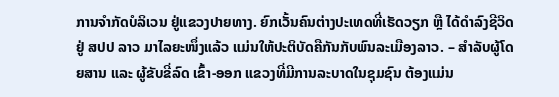ການຈຳກັດບໍລິເວນ ຢູ່ແຂວງປາຍທາງ. ຍົກເວັ້ນຄົນຕ່າງປະເທດທີ່ເຮັດວຽກ ຫຼື ໄດ້ດຳລົງຊີວິດ ຢູ່ ສປປ ລາວ ມາໄລຍະໜຶ່ງແລ້ວ ແມ່ນໃຫ້ປະຕິບັດຄືກັນກັບພົນລະເມືອງລາວ. – ສຳລັບຜູ້ໂດຍສານ ແລະ ຜູ້ຂັບຂີ່ລົດ ເຂົ້າ-ອອກ ແຂວງທີ່ມີການລະບາດໃນຊຸມຊົນ ຕ້ອງແມ່ນ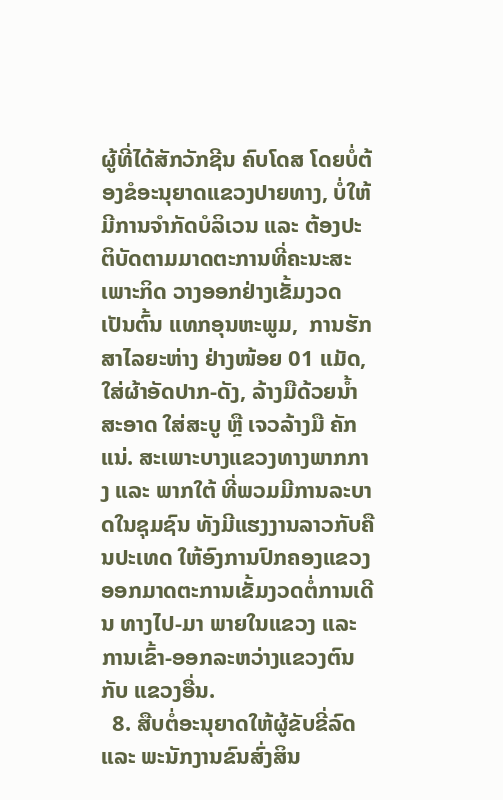ຜູ້ທີ່ໄດ້ສັກວັກຊີນ ຄົບໂດສ ໂດຍບໍ່ຕ້ອງຂໍອະນຸຍາດແຂວງປາຍທາງ, ບໍ່ໃຫ້ມີການຈຳກັດບໍລິເວນ ແລະ ຕ້ອງປະຕິບັດຕາມມາດຕະການທີ່ຄະນະສະເພາະກິດ ວາງອອກຢ່າງເຂັ້ມງວດ ເປັນຕົ້ນ ແທກອຸນຫະພູມ,  ການຮັກສາໄລຍະຫ່າງ ຢ່າງໜ້ອຍ 01 ແມັດ, ໃສ່ຜ້າອັດປາກ-ດັງ, ລ້າງມືດ້ວຍນໍ້າສະອາດ ໃສ່ສະບູ ຫຼື ເຈວລ້າງມື ຄັກແນ່. ສະເພາະບາງແຂວງທາງພາກກາງ ແລະ ພາກໃຕ້ ທີ່ພວມມີການລະບາດໃນຊຸມຊົນ ທັງມີແຮງງານລາວກັບຄືນປະເທດ ໃຫ້ອົງການປົກຄອງແຂວງ ອອກມາດຕະການເຂັ້ມງວດຕໍ່ການເດີນ ທາງໄປ-ມາ ພາຍໃນແຂວງ ແລະ ການເຂົ້າ-ອອກລະຫວ່າງແຂວງຕົນ ກັບ ແຂວງອື່ນ.
  8. ສືບຕໍ່ອະນຸຍາດໃຫ້ຜູ້ຂັບຂີ່ລົດ ແລະ ພະນັກງານຂົນສົ່ງສິນ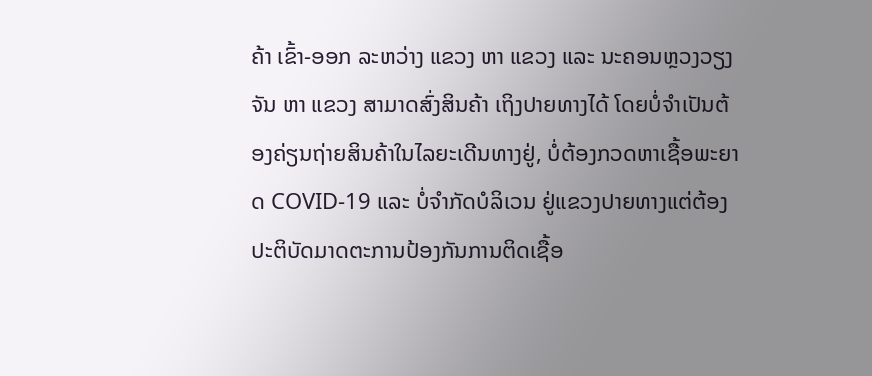ຄ້າ ເຂົ້າ-ອອກ ລະຫວ່າງ ແຂວງ ຫາ ແຂວງ ແລະ ນະຄອນຫຼວງວຽງຈັນ ຫາ ແຂວງ ສາມາດສົ່ງສິນຄ້າ ເຖິງປາຍທາງໄດ້ ໂດຍບໍ່ຈຳເປັນຕ້ອງຄ່ຽນຖ່າຍສິນຄ້າໃນໄລຍະເດີນທາງຢູ່, ບໍ່ຕ້ອງກວດຫາເຊື້ອພະຍາດ COVID-19 ແລະ ບໍ່ຈຳກັດບໍລິເວນ ຢູ່ແຂວງປາຍທາງແຕ່ຕ້ອງປະຕິບັດມາດຕະການປ້ອງກັນການຕິດເຊື້ອ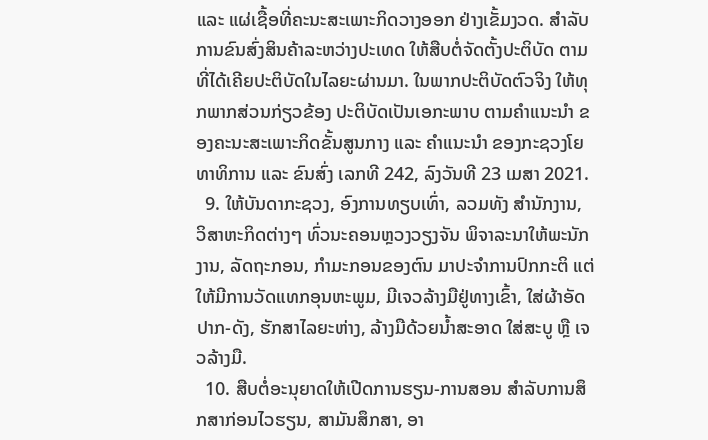ແລະ ແຜ່ເຊື້ອທີ່ຄະນະສະເພາະກິດວາງອອກ ຢ່າງເຂັ້ມງວດ. ສຳລັບການຂົນສົ່ງສິນຄ້າລະຫວ່າງປະເທດ ໃຫ້ສືບຕໍ່ຈັດຕັ້ງປະຕິບັດ ຕາມທີ່ໄດ້ເຄີຍປະຕິບັດໃນໄລຍະຜ່ານມາ. ໃນພາກປະຕິບັດຕົວຈິງ ໃຫ້ທຸກພາກສ່ວນກ່ຽວຂ້ອງ ປະຕິບັດເປັນເອກະພາບ ຕາມຄຳແນະນຳ ຂອງຄະນະສະເພາະກິດຂັ້ນສູນກາງ ແລະ ຄຳແນະນຳ ຂອງກະຊວງໂຍທາທິການ ແລະ ຂົນສົ່ງ ເລກທີ 242, ລົງວັນທີ 23 ເມສາ 2021.
  9. ໃຫ້ບັນດາກະຊວງ, ອົງການທຽບເທົ່າ, ລວມທັງ ສຳນັກງານ, ວິສາຫະກິດຕ່າງໆ ທົ່ວນະຄອນຫຼວງວຽງຈັນ ພິຈາລະນາໃຫ້ພະນັກງານ, ລັດຖະກອນ, ກຳມະກອນຂອງຕົນ ມາປະຈຳການປົກກະຕິ ແຕ່ໃຫ້ມີການວັດແທກອຸນຫະພູມ, ມີເຈວລ້າງມືຢູ່ທາງເຂົ້າ, ໃສ່ຜ້າອັດປາກ-ດັງ, ຮັກສາໄລຍະຫ່າງ, ລ້າງມືດ້ວຍນໍ້າສະອາດ ໃສ່ສະບູ ຫຼື ເຈວລ້າງມື.
  10. ສືບຕໍ່ອະນຸຍາດໃຫ້ເປີດການຮຽນ-ການສອນ ສຳລັບການສຶກສາກ່ອນໄວຮຽນ, ສາມັນສຶກສາ, ອາ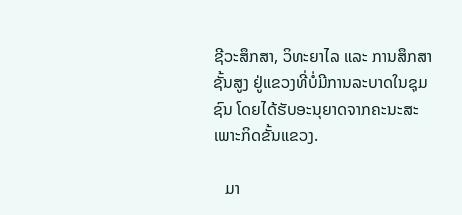ຊີວະສຶກສາ, ວິທະຍາໄລ ແລະ ການສຶກສາຊັ້ນສູງ ຢູ່ແຂວງທີ່ບໍ່ມີການລະບາດໃນຊຸມຊົນ ໂດຍໄດ້ຮັບອະນຸຍາດຈາກຄະນະສະເພາະກິດຂັ້ນແຂວງ.

   ມາ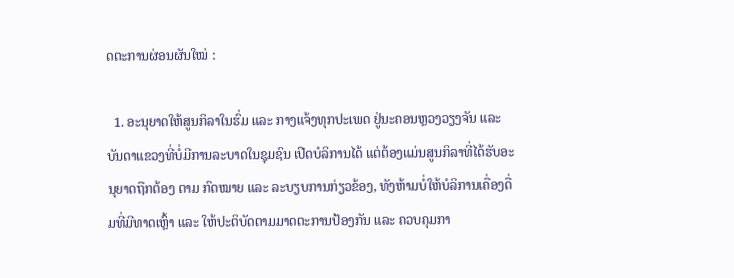ດຕະການຜ່ອນຜັນໃໝ່ :

  1. ອະນຸຍາດໃຫ້ສູນກິລາໃນຮົ່ມ ແລະ ກາງແຈ້ງທຸກປະເພດ ຢູ່ນະຄອນຫຼວງວຽງຈັນ ແລະ ບັນດາແຂວງທີ່ບໍ່ມີການລະບາດໃນຊຸມຊົນ ເປີດບໍລິການໄດ້ ແຕ່ຕ້ອງແມ່ນສູນກິລາທີ່ໄດ້ຮັບອະນຸຍາດຖືກຕ້ອງ ຕາມ ກົດໝາຍ ແລະ ລະບຽບການກ່ຽວຂ້ອງ, ທັງຫ້າມບໍ່ໃຫ້ບໍລິການເຄື່ອງດື່ມທີ່ມີທາດເຫຼົ້າ ແລະ ໃຫ້ປະຕິບັດຕາມມາດຕະການປ້ອງກັນ ແລະ ຄວບຄຸມກາ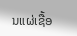ນແຜ່ເຊື້ອ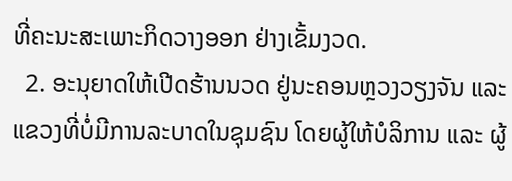ທີ່ຄະນະສະເພາະກິດວາງອອກ ຢ່າງເຂັ້ມງວດ.
  2. ອະນຸຍາດໃຫ້ເປີດຮ້ານນວດ ຢູ່ນະຄອນຫຼວງວຽງຈັນ ແລະ ແຂວງທີ່ບໍ່ມີການລະບາດໃນຊຸມຊົນ ໂດຍຜູ້ໃຫ້ບໍລິການ ແລະ ຜູ້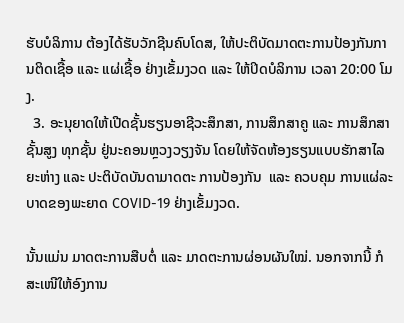ຮັບບໍລິການ ຕ້ອງໄດ້ຮັບວັກຊີນຄົບໂດສ, ໃຫ້ປະຕິບັດມາດຕະການປ້ອງກັນການຕິດເຊື້ອ ແລະ ແຜ່ເຊື້ອ ຢ່າງເຂັ້ມງວດ ແລະ ໃຫ້ປິດບໍລິການ ເວລາ 20:00 ໂມງ.
  3. ອະນຸຍາດໃຫ້ເປີດຊັ້ນຮຽນອາຊີວະສຶກສາ, ການສຶກສາຄູ ແລະ ການສຶກສາຊັ້ນສູງ ທຸກຊັ້ນ ຢູ່ນະຄອນຫຼວງວຽງຈັນ ໂດຍໃຫ້ຈັດຫ້ອງຮຽນແບບຮັກສາໄລຍະຫ່າງ ແລະ ປະຕິບັດບັນດາມາດຕະ ການປ້ອງກັນ  ແລະ ຄວບຄຸມ ການແຜ່ລະບາດຂອງພະຍາດ COVID-19 ຢ່າງເຂັ້ມງວດ.

ນັ້ນແມ່ນ ມາດຕະການສືບຕໍ່ ແລະ ມາດຕະການຜ່ອນຜັນໃໝ່. ນອກຈາກນີ້ ກໍສະເໜີໃຫ້ອົງການ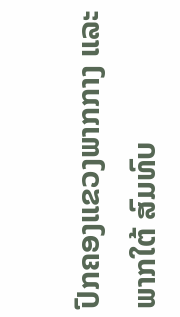ປົກຄອງແຂວງພາກກາງ ແລະ ພາກໃຕ້ ສົມທົບ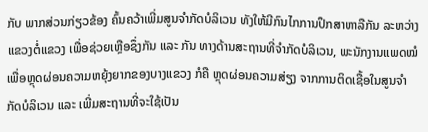ກັບ ພາກສ່ວນກ່ຽວຂ້ອງ ຄົ້ນຄວ້າເພີ່ມສູນຈຳກັດບໍລິເວນ ທັງໃຫ້ມີກົນໄກການປຶກສາຫາລືກັນ ລະຫວ່າງ ແຂວງຕໍ່ແຂວງ ເພື່ອຊ່ວຍເຫຼືອຊຶ່ງກັນ ແລະ ກັນ ທາງດ້ານສະຖານທີ່ຈຳກັດບໍລິເວນ, ພະນັກງານແພດໝໍ ເພື່ອຫຼຸດຜ່ອນຄວາມຫຍຸ້ງຍາກຂອງບາງແຂວງ ກໍຄື ຫຼຸດຜ່ອນຄວາມສ່ຽງ ຈາກການຕິດເຊື້ອໃນສູນຈຳກັດບໍລິເວນ ແລະ ເພີ່ມສະຖານທີ່ຈະໃຊ້ເປັນ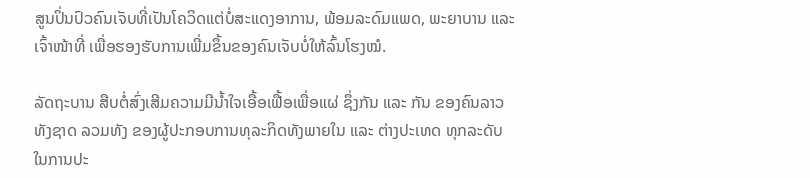ສູນປິ່ນປົວຄົນເຈັບທີ່ເປັນໂຄວິດແຕ່ບໍ່ສະແດງອາການ, ພ້ອມລະດົມແພດ, ພະຍາບານ ແລະ ເຈົ້າໜ້າທີ່ ເພື່ອຮອງຮັບການເພີ່ມຂຶ້ນຂອງຄົນເຈັບບໍ່ໃຫ້ລົ້ນໂຮງໝໍ.

ລັດຖະບານ ສືບຕໍ່ສົ່ງເສີມຄວາມມີນໍ້າໃຈເອື້ອເຟື້ອເພື່ອແຜ່ ຊຶ່ງກັນ ແລະ ກັນ ຂອງຄົນລາວທັງຊາດ ລວມທັງ ຂອງຜູ້ປະກອບການທຸລະກິດທັງພາຍໃນ ແລະ ຕ່າງປະເທດ ທຸກລະດັບ ໃນການປະ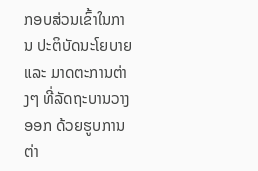ກອບສ່ວນເຂົ້າໃນການ ປະຕິບັດນະໂຍບາຍ ແລະ ມາດຕະການຕ່າງໆ ທີ່ລັດຖະບານວາງອອກ ດ້ວຍຮູບການຕ່າ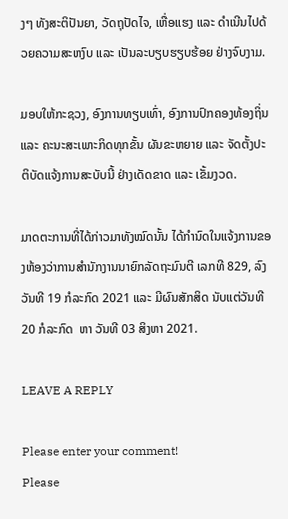ງໆ ທັງສະຕິປັນຍາ, ວັດຖຸປັດໄຈ, ເຫື່ອແຮງ ແລະ ດຳເນີນໄປດ້ວຍຄວາມສະຫງົບ ແລະ ເປັນລະບຽບຮຽບຮ້ອຍ ຢ່າງຈົບງາມ.

ມອບໃຫ້ກະຊວງ, ອົງການທຽບເທົ່າ, ອົງການປົກຄອງທ້ອງຖິ່ນ ແລະ ຄະນະສະເພາະກິດທຸກຂັ້ນ ຜັນຂະຫຍາຍ ແລະ ຈັດຕັ້ງປະຕິບັດແຈ້ງການສະບັບນີ້ ຢ່າງເດັດຂາດ ແລະ ເຂັ້ມງວດ.

ມາດຕະການທີ່ໄດ້ກ່າວມາທັງໝົດນັ້ນ ໄດ້ກຳນົດໃນແຈ້ງການຂອງຫ້ອງວ່າການສຳນັກງານນາຍົກລັດຖະມົນຕີ ເລກທີ 829, ລົງວັນທີ 19 ກໍລະກົດ 2021 ແລະ ມີຜົນສັກສິດ ນັບແຕ່ວັນທີ 20 ກໍລະກົດ  ຫາ ວັນທີ 03 ສິງຫາ 2021.

LEAVE A REPLY

Please enter your comment!
Please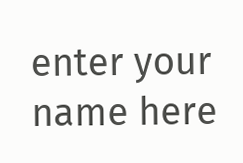enter your name here